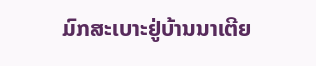ມົກສະເບາະຢູ່ບ້ານນາເຕີຍ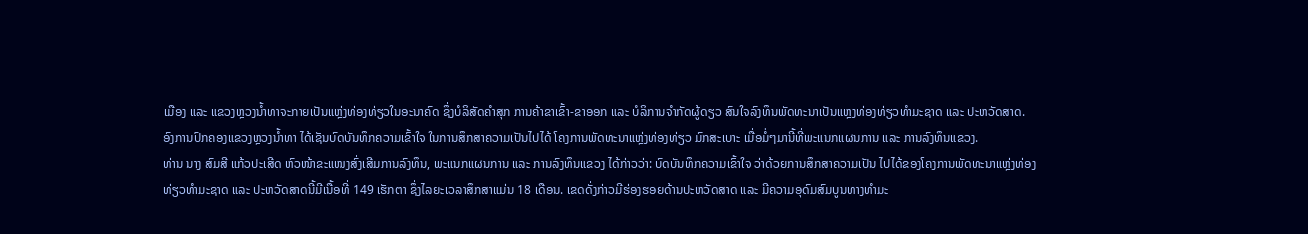ເມືອງ ແລະ ແຂວງຫຼວງນໍ້າທາຈະກາຍເປັນແຫຼ່ງທ່ອງທ່ຽວໃນອະນາຄົດ ຊຶ່ງບໍລິສັດຄຳສຸກ ການຄ້າຂາເຂົ້າ-ຂາອອກ ແລະ ບໍລິການຈໍາກັດຜູ້ດຽວ ສົນໃຈລົງທຶນພັດທະນາເປັນແຫຼງທ່ອງທ່ຽວທຳມະຊາດ ແລະ ປະຫວັດສາດ.
ອົງການປົກຄອງແຂວງຫຼວງນໍ້າທາ ໄດ້ເຊັນບົດບັນທຶກຄວາມເຂົ້າໃຈ ໃນການສຶກສາຄວາມເປັນໄປໄດ້ ໂຄງການພັດທະນາແຫຼ່ງທ່ອງທ່ຽວ ມົກສະເບາະ ເມື່ອມໍ່ໆມານີ້ທີ່ພະແນກແຜນການ ແລະ ການລົງທຶນແຂວງ.
ທ່ານ ນາງ ສົມສີ ແກ້ວປະເສີດ ຫົວໜ້າຂະແໜງສົ່ງເສີມການລົງທຶນ, ພະແນກແຜນການ ແລະ ການລົງທຶນແຂວງ ໄດ້ກ່າວວ່າ: ບົດບັນທຶກຄວາມເຂົ້າໃຈ ວ່າດ້ວຍການສຶກສາຄວາມເປັນ ໄປໄດ້ຂອງໂຄງການພັດທະນາແຫຼ່ງທ່ອງທ່ຽວທຳມະຊາດ ແລະ ປະຫວັດສາດນີ້ມີເນື້ອທີ່ 149 ເຮັກຕາ ຊຶ່ງໄລຍະເວລາສຶກສາແມ່ນ 18 ເດືອນ. ເຂດດັ່ງກ່າວມີຮ່ອງຮອຍດ້ານປະຫວັດສາດ ແລະ ມີຄວາມອຸດົມສົມບູນທາງທຳມະ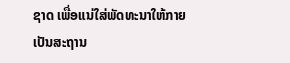ຊາດ ເພື່ອແນ່ໃສ່ພັດທະນາໃຫ້ກາຍເປັນສະຖານ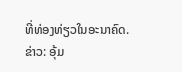ທີ່ທ່ອງທ່ຽວໃນອະນາຄົດ.
ຂ່າວ: ອຸ້ມ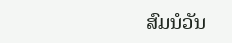ສົມນໍວັນ